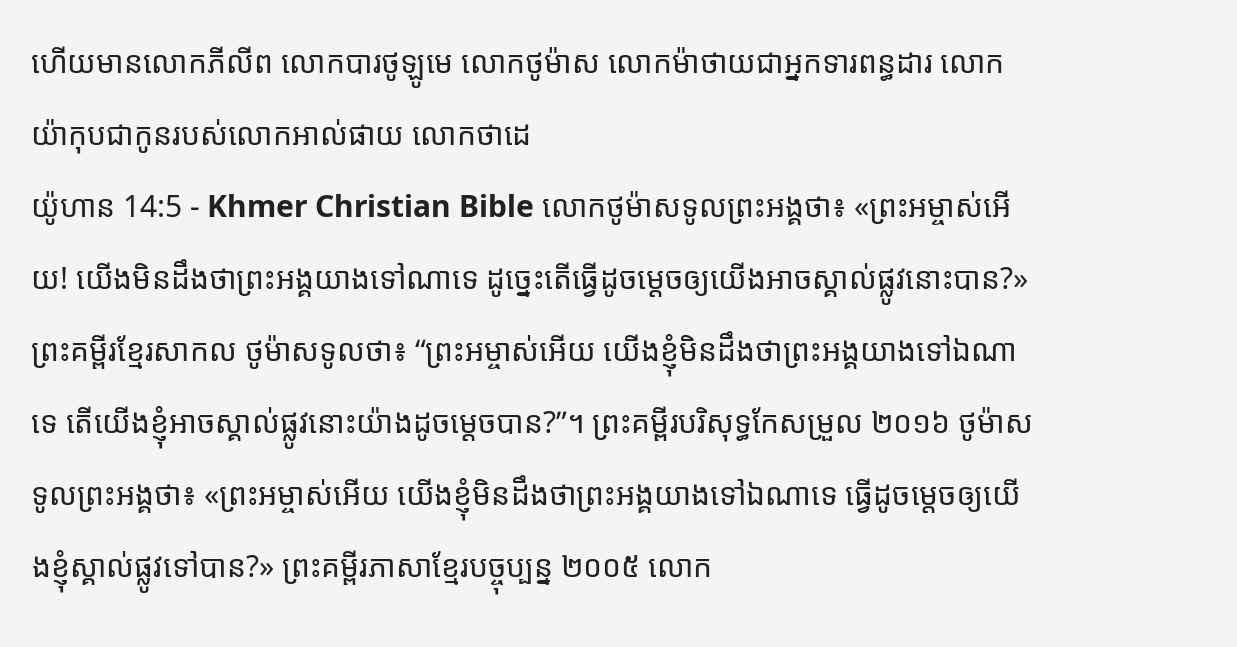ហើយមានលោកភីលីព លោកបារថូឡូមេ លោកថូម៉ាស លោកម៉ាថាយជាអ្នកទារពន្ធដារ លោកយ៉ាកុបជាកូនរបស់លោកអាល់ផាយ លោកថាដេ
យ៉ូហាន 14:5 - Khmer Christian Bible លោកថូម៉ាសទូលព្រះអង្គថា៖ «ព្រះអម្ចាស់អើយ! យើងមិនដឹងថាព្រះអង្គយាងទៅណាទេ ដូច្នេះតើធ្វើដូចម្តេចឲ្យយើងអាចស្គាល់ផ្លូវនោះបាន?» ព្រះគម្ពីរខ្មែរសាកល ថូម៉ាសទូលថា៖ “ព្រះអម្ចាស់អើយ យើងខ្ញុំមិនដឹងថាព្រះអង្គយាងទៅឯណាទេ តើយើងខ្ញុំអាចស្គាល់ផ្លូវនោះយ៉ាងដូចម្ដេចបាន?”។ ព្រះគម្ពីរបរិសុទ្ធកែសម្រួល ២០១៦ ថូម៉ាសទូលព្រះអង្គថា៖ «ព្រះអម្ចាស់អើយ យើងខ្ញុំមិនដឹងថាព្រះអង្គយាងទៅឯណាទេ ធ្វើដូចម្តេចឲ្យយើងខ្ញុំស្គាល់ផ្លូវទៅបាន?» ព្រះគម្ពីរភាសាខ្មែរបច្ចុប្បន្ន ២០០៥ លោក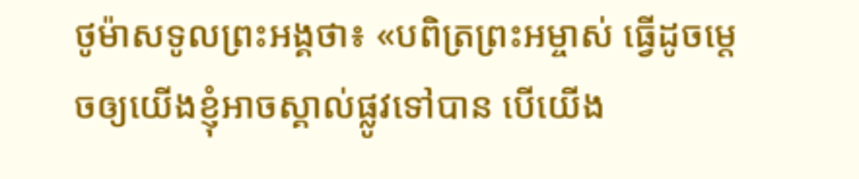ថូម៉ាសទូលព្រះអង្គថា៖ «បពិត្រព្រះអម្ចាស់ ធ្វើដូចម្ដេចឲ្យយើងខ្ញុំអាចស្គាល់ផ្លូវទៅបាន បើយើង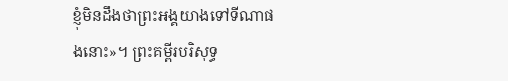ខ្ញុំមិនដឹងថាព្រះអង្គយាងទៅទីណាផងនោះ»។ ព្រះគម្ពីរបរិសុទ្ធ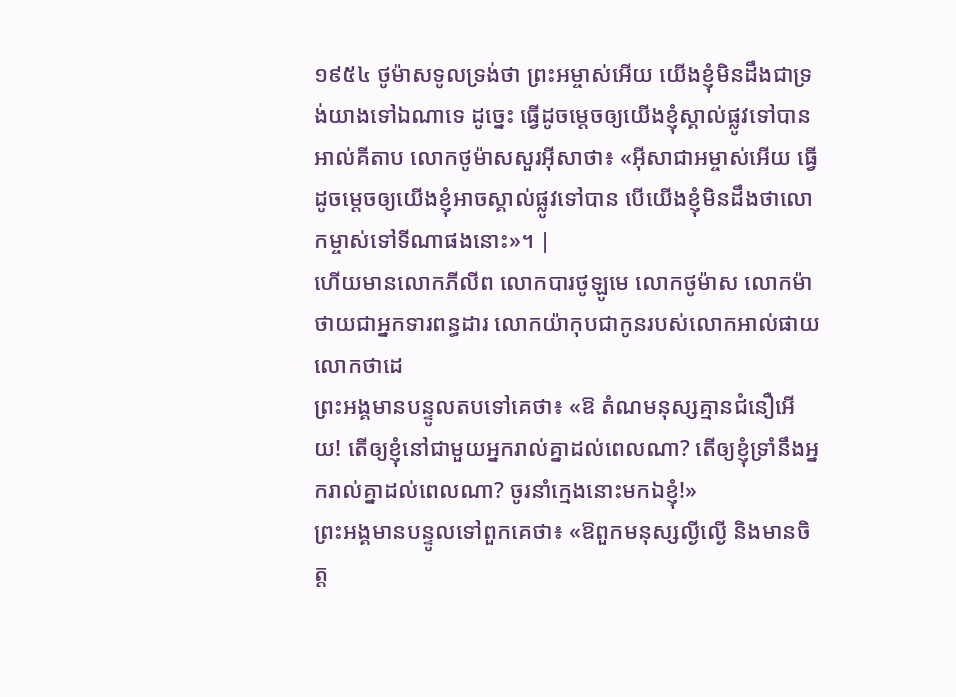១៩៥៤ ថូម៉ាសទូលទ្រង់ថា ព្រះអម្ចាស់អើយ យើងខ្ញុំមិនដឹងជាទ្រង់យាងទៅឯណាទេ ដូច្នេះ ធ្វើដូចម្តេចឲ្យយើងខ្ញុំស្គាល់ផ្លូវទៅបាន អាល់គីតាប លោកថូម៉ាសសួរអ៊ីសាថា៖ «អ៊ីសាជាអម្ចាស់អើយ ធ្វើដូចម្ដេចឲ្យយើងខ្ញុំអាចស្គាល់ផ្លូវទៅបាន បើយើងខ្ញុំមិនដឹងថាលោកម្ចាស់ទៅទីណាផងនោះ»។ |
ហើយមានលោកភីលីព លោកបារថូឡូមេ លោកថូម៉ាស លោកម៉ាថាយជាអ្នកទារពន្ធដារ លោកយ៉ាកុបជាកូនរបស់លោកអាល់ផាយ លោកថាដេ
ព្រះអង្គមានបន្ទូលតបទៅគេថា៖ «ឱ តំណមនុស្សគ្មានជំនឿអើយ! តើឲ្យខ្ញុំនៅជាមួយអ្នករាល់គ្នាដល់ពេលណា? តើឲ្យខ្ញុំទ្រាំនឹងអ្នករាល់គ្នាដល់ពេលណា? ចូរនាំក្មេងនោះមកឯខ្ញុំ!»
ព្រះអង្គមានបន្ទូលទៅពួកគេថា៖ «ឱពួកមនុស្សល្ងីល្ងើ និងមានចិត្ត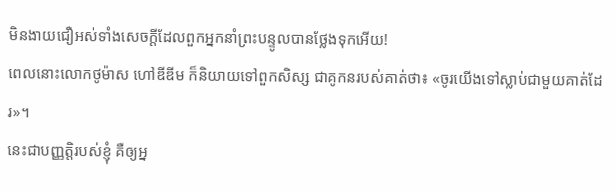មិនងាយជឿអស់ទាំងសេចក្ដីដែលពួកអ្នកនាំព្រះបន្ទូលបានថ្លែងទុកអើយ!
ពេលនោះលោកថូម៉ាស ហៅឌីឌីម ក៏និយាយទៅពួកសិស្ស ជាគូកនរបស់គាត់ថា៖ «ចូរយើងទៅស្លាប់ជាមួយគាត់ដែរ»។
នេះជាបញ្ញត្តិរបស់ខ្ញុំ គឺឲ្យអ្ន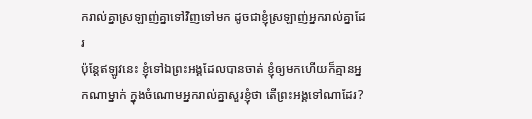ករាល់គ្នាស្រឡាញ់គ្នាទៅវិញទៅមក ដូចជាខ្ញុំស្រឡាញ់អ្នករាល់គ្នាដែរ
ប៉ុន្ដែឥឡូវនេះ ខ្ញុំទៅឯព្រះអង្គដែលបានចាត់ ខ្ញុំឲ្យមកហើយក៏គ្មានអ្នកណាម្នាក់ ក្នុងចំណោមអ្នករាល់គ្នាសួរខ្ញុំថា តើព្រះអង្គទៅណាដែរ?